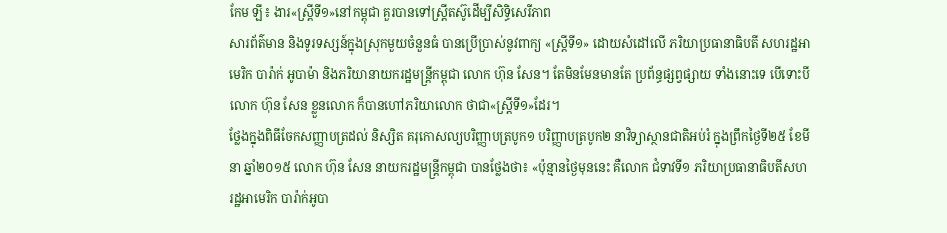កែម ឡី៖ ងារ«ស្រ្តីទី១»នៅកម្ពុជា គួរបានទៅស្រ្តីតស៊ូដើម្បីសិទ្ធិសេរីភាព
សារព័ត៌មាន និងទូរទស្សន៍ក្នុងស្រុកមួយចំនួនធំ បានប្រើប្រាស់នូវពាក្យ «ស្រ្តីទី១» ដោយសំដៅលើ ភរិយាប្រធានាធិបតី សហរដ្ឋអាមេរិក បារ៉ាក់ អូបាម៉ា និងភរិយានាយករដ្ឋមន្រ្តីកម្ពុជា លោក ហ៊ុន សែន។ តែមិនមែនមានតែ ប្រព័ន្ធផ្សព្វផ្សាយ ទាំងនោះទេ បើទោះបីលោក ហ៊ុន សែន ខ្លួនលោក ក៏បានហៅភរិយាលោក ថាជា«ស្ត្រីទី១»ដែរ។
ថ្លែងក្នុងពិធីចែកសញ្ញាបត្រដល់ និស្សិត គរុកោសល្យបរិញ្ញាបត្របូក១ បរិញ្ញាបត្របូក២ នាវិទ្យាស្ថានជាតិអប់រំ ក្នុងព្រឹកថ្ងៃទី២៥ ខែមីនា ឆ្នាំ២០១៥ លោក ហ៊ុន សែន នាយករដ្ឋមន្រ្តីកម្ពុជា បានថ្លែងថា៖ «ប៉ុន្មានថ្ងៃមុននេះ គឺលោក ជំទាវទី១ ភរិយាប្រធានាធិបតីសហរដ្ឋអាមេរិក បារ៉ាក់អូបា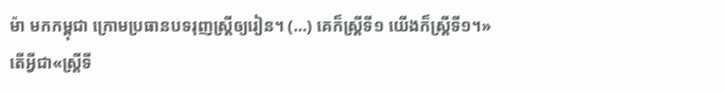ម៉ា មកកម្ពុជា ក្រោមប្រធានបទរុញស្រ្តីឲ្យរៀន។ (…) គេក៏ស្រ្តីទី១ យើងក៏ស្រ្តីទី១។»
តើអ្វីជា«ស្រ្តីទី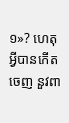១»? ហេតុអ្វីបានកើតចេញ នួវពា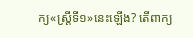ក្យ«ស្រ្តីទី១»នេះឡើង? តើពាក្យ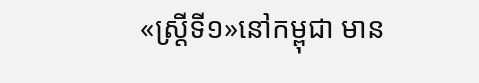«ស្រ្តីទី១»នៅកម្ពុជា មាន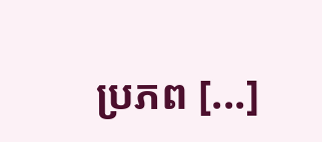ប្រភព [...]